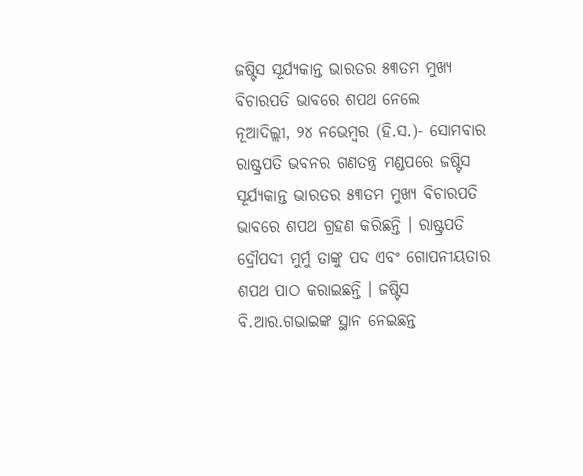ଜଷ୍ଟିସ ସୂର୍ଯ୍ୟକାନ୍ତ ଭାରତର ୫୩ତମ ମୁଖ୍ୟ ବିଚାରପତି ଭାବରେ ଶପଥ ନେଲେ
ନୂଆଦିଲ୍ଲୀ, ୨୪ ନଭେମ୍ବର (ହି.ସ.)- ସୋମବାର ରାଷ୍ଟ୍ରପତି ଭବନର ଗଣତନ୍ତ୍ର ମଣ୍ଡପରେ ଜଷ୍ଟିସ ସୂର୍ଯ୍ୟକାନ୍ତ ଭାରତର ୫୩ତମ ମୁଖ୍ୟ ବିଚାରପତି ଭାବରେ ଶପଥ ଗ୍ରହଣ କରିଛନ୍ତି । ରାଷ୍ଟ୍ରପତି ଦ୍ରୌପଦୀ ମୁର୍ମୁ ତାଙ୍କୁ ପଦ ଏବଂ ଗୋପନୀୟତାର ଶପଥ ପାଠ କରାଇଛନ୍ତି । ଜଷ୍ଟିସ ବି.ଆର.ଗଭାଇଙ୍କ ସ୍ଥାନ ନେଇଛନ୍ତ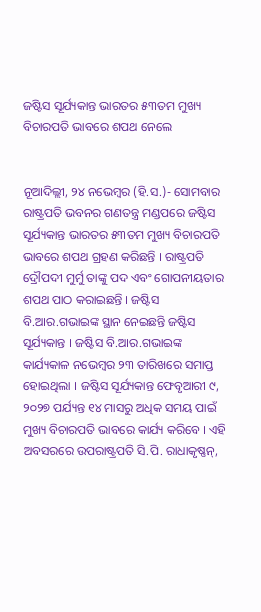ଜଷ୍ଟିସ ସୂର୍ଯ୍ୟକାନ୍ତ ଭାରତର ୫୩ତମ ମୁଖ୍ୟ ବିଚାରପତି ଭାବରେ ଶପଥ ନେଲେ


ନୂଆଦିଲ୍ଲୀ, ୨୪ ନଭେମ୍ବର (ହି.ସ.)- ସୋମବାର ରାଷ୍ଟ୍ରପତି ଭବନର ଗଣତନ୍ତ୍ର ମଣ୍ଡପରେ ଜଷ୍ଟିସ ସୂର୍ଯ୍ୟକାନ୍ତ ଭାରତର ୫୩ତମ ମୁଖ୍ୟ ବିଚାରପତି ଭାବରେ ଶପଥ ଗ୍ରହଣ କରିଛନ୍ତି । ରାଷ୍ଟ୍ରପତି ଦ୍ରୌପଦୀ ମୁର୍ମୁ ତାଙ୍କୁ ପଦ ଏବଂ ଗୋପନୀୟତାର ଶପଥ ପାଠ କରାଇଛନ୍ତି । ଜଷ୍ଟିସ ବି.ଆର.ଗଭାଇଙ୍କ ସ୍ଥାନ ନେଇଛନ୍ତି ଜଷ୍ଟିସ ସୂର୍ଯ୍ୟକାନ୍ତ । ଜଷ୍ଟିସ ବି.ଆର.ଗଭାଇଙ୍କ କାର୍ଯ୍ୟକାଳ ନଭେମ୍ବର ୨୩ ତାରିଖରେ ସମାପ୍ତ ହୋଇଥିଲା । ଜଷ୍ଟିସ ସୂର୍ଯ୍ୟକାନ୍ତ ଫେବୃଆରୀ ୯, ୨୦୨୭ ପର୍ଯ୍ୟନ୍ତ ୧୪ ମାସରୁ ଅଧିକ ସମୟ ପାଇଁ ମୁଖ୍ୟ ବିଚାରପତି ଭାବରେ କାର୍ଯ୍ୟ କରିବେ । ଏହି ଅବସରରେ ଉପରାଷ୍ଟ୍ରପତି ସି.ପି. ରାଧାକୃଷ୍ଣନ୍‌,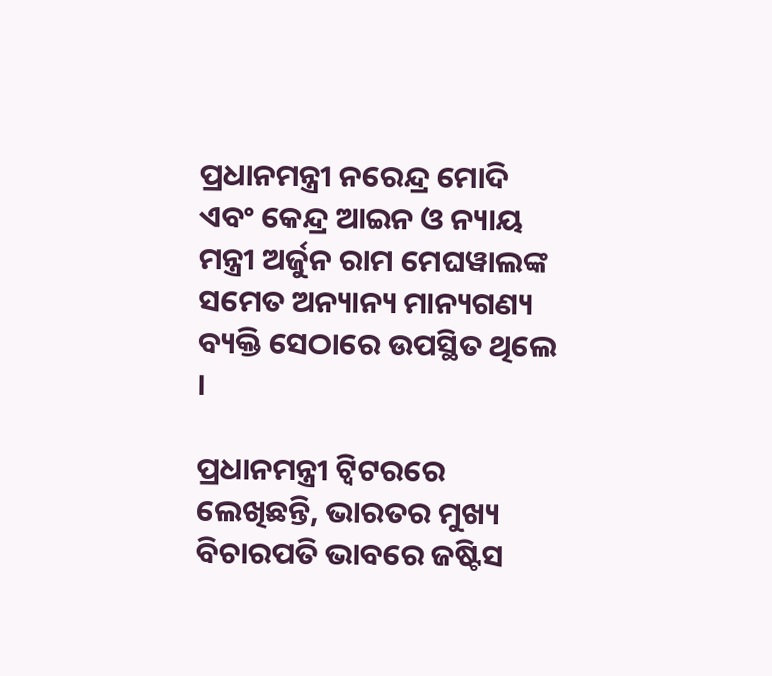ପ୍ରଧାନମନ୍ତ୍ରୀ ନରେନ୍ଦ୍ର ମୋଦି ଏବଂ କେନ୍ଦ୍ର ଆଇନ ଓ ନ୍ୟାୟ ମନ୍ତ୍ରୀ ଅର୍ଜୁନ ରାମ ମେଘୱାଲଙ୍କ ସମେତ ଅନ୍ୟାନ୍ୟ ମାନ୍ୟଗଣ୍ୟ ବ୍ୟକ୍ତି ସେଠାରେ ଉପସ୍ଥିତ ଥିଲେ ।

ପ୍ରଧାନମନ୍ତ୍ରୀ ଟ୍ୱିଟରରେ ଲେଖିଛନ୍ତି, ଭାରତର ମୁଖ୍ୟ ବିଚାରପତି ଭାବରେ ଜଷ୍ଟିସ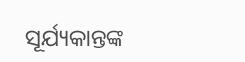ସୂର୍ଯ୍ୟକାନ୍ତଙ୍କ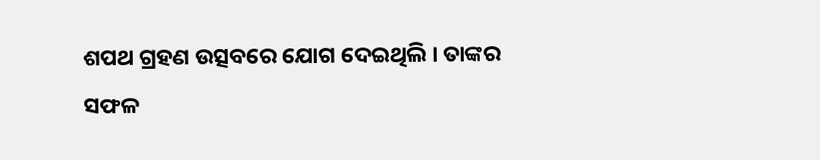ଶପଥ ଗ୍ରହଣ ଉତ୍ସବରେ ଯୋଗ ଦେଇଥିଲି । ତାଙ୍କର ସଫଳ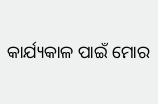କାର୍ଯ୍ୟକାଳ ପାଇଁ ମୋର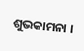ଶୁଭକାମନା ।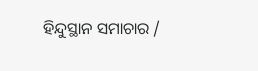ହିନ୍ଦୁସ୍ଥାନ ସମାଚାର /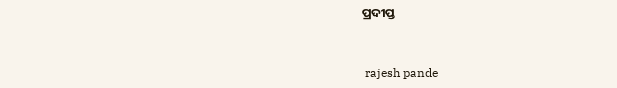ପ୍ରଦୀପ୍ତ


 rajesh pande